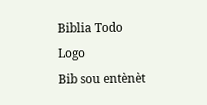Biblia Todo Logo
Bib sou entènèt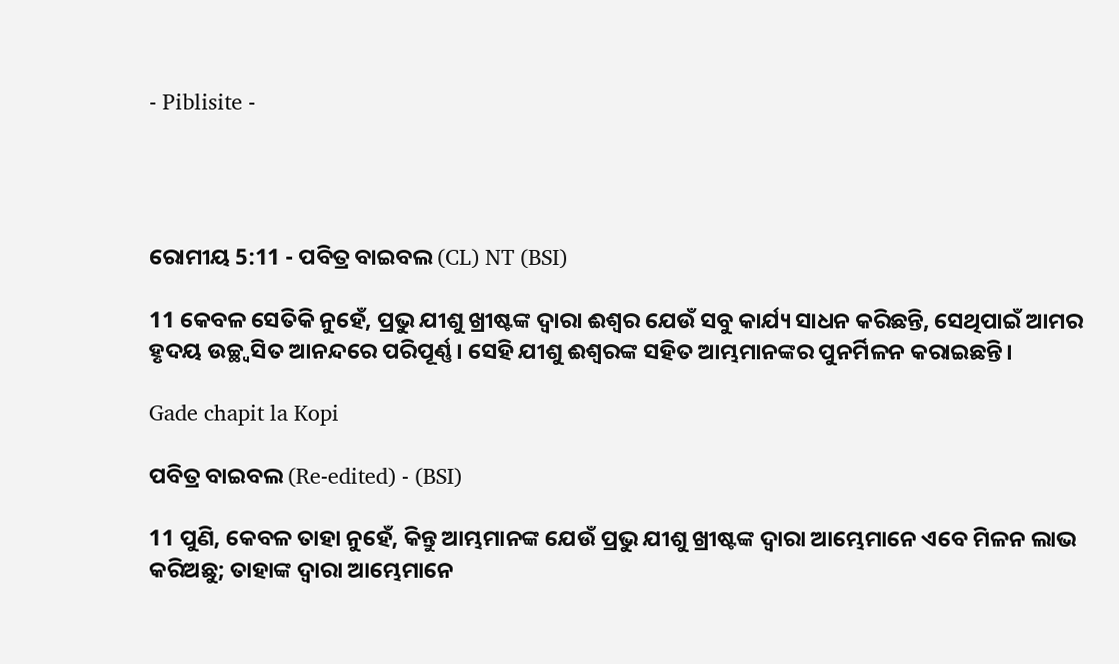- Piblisite -




ରୋମୀୟ 5:11 - ପବିତ୍ର ବାଇବଲ (CL) NT (BSI)

11 କେବଳ ସେତିକି ନୁହେଁ, ପ୍ରଭୁ ଯୀଶୁ ଖ୍ରୀଷ୍ଟଙ୍କ ଦ୍ୱାରା ଈଶ୍ୱର ଯେଉଁ ସବୁ କାର୍ଯ୍ୟ ସାଧନ କରିଛନ୍ତି, ସେଥିପାଇଁ ଆମର ହୃଦୟ ଉଚ୍ଛ୍ୱସିତ ଆନନ୍ଦରେ ପରିପୂର୍ଣ୍ଣ। ସେହି ଯୀଶୁ ଈଶ୍ୱରଙ୍କ ସହିତ ଆମ୍ଭମାନଙ୍କର ପୁନର୍ମିଳନ କରାଇଛନ୍ତି।

Gade chapit la Kopi

ପବିତ୍ର ବାଇବଲ (Re-edited) - (BSI)

11 ପୁଣି, କେବଳ ତାହା ନୁହେଁ, କିନ୍ତୁ ଆମ୍ଭମାନଙ୍କ ଯେଉଁ ପ୍ରଭୁ ଯୀଶୁ ଖ୍ରୀଷ୍ଟଙ୍କ ଦ୍ଵାରା ଆମ୍ଭେମାନେ ଏବେ ମିଳନ ଲାଭ କରିଅଛୁ; ତାହାଙ୍କ ଦ୍ଵାରା ଆମ୍ଭେମାନେ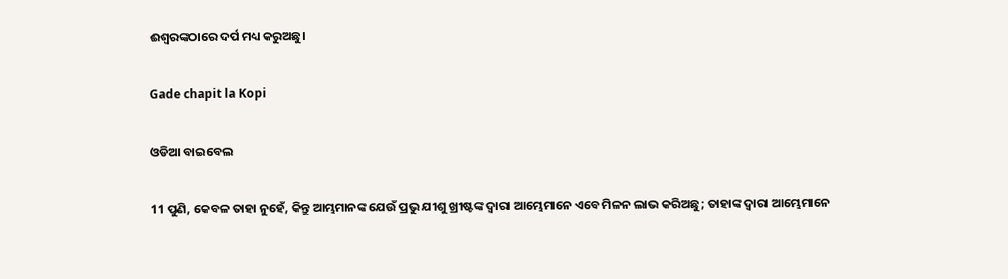ଈଶ୍ଵରଙ୍କଠାରେ ଦର୍ପ ମଧ୍ୟ କରୁଅଛୁ।

Gade chapit la Kopi

ଓଡିଆ ବାଇବେଲ

11 ପୁଣି, କେବଳ ତାହା ନୁହେଁ, କିନ୍ତୁ ଆମ୍ଭମାନଙ୍କ ଯେଉଁ ପ୍ରଭୁ ଯୀଶୁ ଖ୍ରୀଷ୍ଟଙ୍କ ଦ୍ୱାରା ଆମ୍ଭେମାନେ ଏବେ ମିଳନ ଲାଭ କରିଅଛୁ; ତାହାଙ୍କ ଦ୍ୱାରା ଆମ୍ଭେମାନେ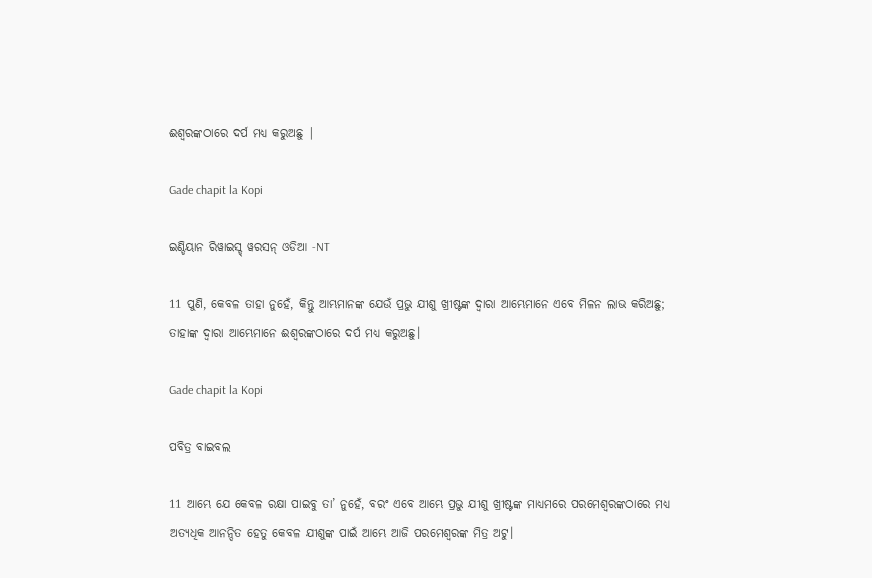ଈଶ୍ୱରଙ୍କଠାରେ ଦର୍ପ ମଧ୍ୟ କରୁଅଛୁ |

Gade chapit la Kopi

ଇଣ୍ଡିୟାନ ରିୱାଇସ୍ଡ୍ ୱରସନ୍ ଓଡିଆ -NT

11 ପୁଣି, କେବଳ ତାହା ନୁହେଁ, କିନ୍ତୁ ଆମ୍ଭମାନଙ୍କ ଯେଉଁ ପ୍ରଭୁ ଯୀଶୁ ଖ୍ରୀଷ୍ଟଙ୍କ ଦ୍ୱାରା ଆମ୍ଭେମାନେ ଏବେ ମିଳନ ଲାଭ କରିଅଛୁ; ତାହାଙ୍କ ଦ୍ୱାରା ଆମ୍ଭେମାନେ ଈଶ୍ବରଙ୍କଠାରେ ଦର୍ପ ମଧ୍ୟ କରୁଅଛୁ।

Gade chapit la Kopi

ପବିତ୍ର ବାଇବଲ

11 ଆମ୍ଭେ ଯେ କେବଳ ରକ୍ଷା ପାଇବୁ ତା’ ନୁହେଁ, ବରଂ ଏବେ ଆମ୍ଭେ ପ୍ରଭୁ ଯୀଶୁ ଖ୍ରୀଷ୍ଟଙ୍କ ମାଧ୍ୟମରେ ପରମେଶ୍ୱରଙ୍କଠାରେ ମଧ୍ୟ ଅତ୍ୟଧିକ ଆନନ୍ଦିତ ହେତୁ କେବଳ ଯୀଶୁଙ୍କ ପାଇଁ ଆମ୍ଭେ ଆଜି ପରମେଶ୍ୱରଙ୍କ ମିତ୍ର ଅଟୁ।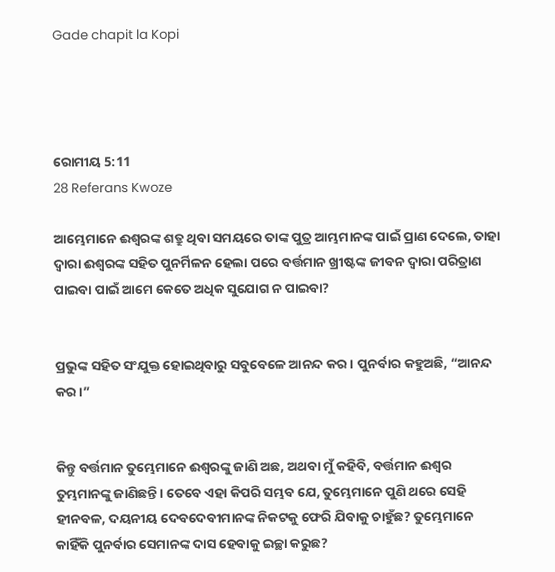Gade chapit la Kopi




ରୋମୀୟ 5:11
28 Referans Kwoze

ଆମ୍ଭେମାନେ ଈଶ୍ୱରଙ୍କ ଶତ୍ରୁ ଥିବା ସମୟରେ ତାଙ୍କ ପୁତ୍ର ଆମ୍ଭମାନଙ୍କ ପାଇଁ ପ୍ରାଣ ଦେଲେ, ତାହା ଦ୍ୱାରା ଈଶ୍ୱରଙ୍କ ସହିତ ପୁନର୍ମିଳନ ହେଲା ପରେ ବର୍ତ୍ତମାନ ଖ୍ରୀଷ୍ଟଙ୍କ ଜୀବନ ଦ୍ୱାରା ପରିତ୍ରାଣ ପାଇବା ପାଇଁ ଆମେ କେତେ ଅଧିକ ସୁଯୋଗ ନ ପାଇବା?


ପ୍ରଭୁଙ୍କ ସହିତ ସଂଯୁକ୍ତ ହୋଇଥିବାରୁ ସବୁବେଳେ ଆନନ୍ଦ କର। ପୁନର୍ବାର କହୁଅଛି, “ଆନନ୍ଦ କର।”


କିନ୍ତୁ ବର୍ତ୍ତମାନ ତୁମ୍ଭେମାନେ ଈଶ୍ୱରଙ୍କୁ ଜାଣି ଅଛ, ଅଥବା ମୁଁ କହିବି, ବର୍ତ୍ତମାନ ଈଶ୍ୱର ତୁମ୍ଭମାନଙ୍କୁ ଜାଣିଛନ୍ତି। ତେବେ ଏହା କିପରି ସମ୍ଭବ ଯେ, ତୁମ୍ଭେମାନେ ପୁଣି ଥରେ ସେହି ହୀନବଳ, ଦୟନୀୟ ଦେବଦେବୀମାନଙ୍କ ନିକଟକୁ ଫେରି ଯିବାକୁ ଚାହୁଁଛ? ତୁମ୍ଭେମାନେ କାହିଁକି ପୁନର୍ବାର ସେମାନଙ୍କ ଦାସ ହେବାକୁ ଇଚ୍ଛା କରୁଛ?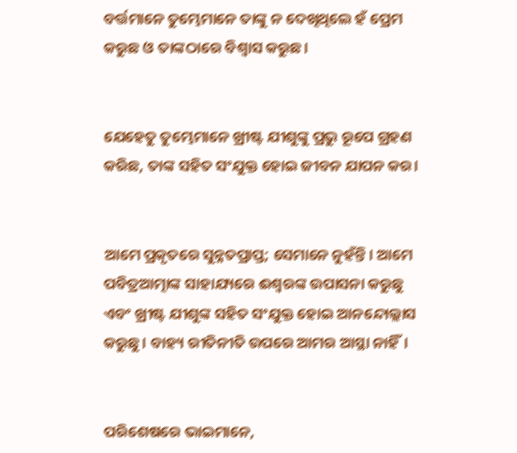ବର୍ତ୍ତମାନେ ତୁମ୍ଭେମାନେ ତାଙ୍କୁ ନ ଦେଖିଥିଲେ ହଁ ପ୍ରେମ କରୁଛ ଓ ତାଙ୍କଠାରେ ବିଶ୍ୱାସ କରୁଛ।


ଯେହେତୁ ତୁମ୍ଭେମାନେ ଖ୍ରୀଷ୍ଟ ଯୀଶୁଙ୍କୁ ପ୍ରଭୁ ରୂପେ ଗ୍ରହଣ କରିଛ, ତାଙ୍କ ସହିତ ସଂଯୁକ୍ତ ହୋଇ ଜୀବନ ଯାପନ କର।


ଆମେ ପ୍ରକୃତରେ ସୁନ୍ନତପ୍ରାପ୍ତ; ସେମାନେ ନୁହଁନ୍ତି। ଆମେ ପବିତ୍ରଆତ୍ମାଙ୍କ ସାହାଯ୍ୟରେ ଈଶ୍ୱରଙ୍କ ଉପାସନା କରୁଛୁ ଏବଂ ଖ୍ରୀଷ୍ଟ ଯୀଶୁଙ୍କ ସହିତ ସଂଯୁକ୍ତ ହୋଇ ଆନନ୍ଦୋଲ୍ଲାସ କରୁଛୁ। ବାହ୍ୟ ରୀତିନୀତି ଉପରେ ଆମର ଆସ୍ଥା ନାହିଁ।


ପରିଶେଷରେ ଭାଇମାନେ,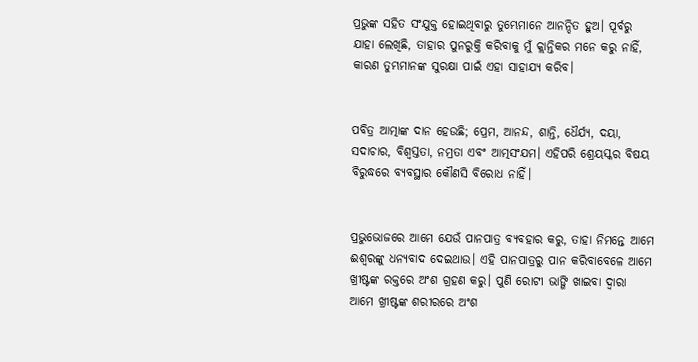ପ୍ରଭୁଙ୍କ ସହିତ ସଂଯୁକ୍ତ ହୋଇଥିବାରୁ ତୁମ୍ଭେମାନେ ଆନନ୍ଦିତ ହୁଅ। ପୂର୍ବରୁ ଯାହା ଲେଖିଛି, ତାହାର ପୁନରୁକ୍ତି କରିବାକୁ ମୁଁ କ୍ଲାନ୍ତିକର ମନେ କରୁ ନାହିଁ, କାରଣ ତୁମ୍ଭମାନଙ୍କ ସୁରକ୍ଷା ପାଇଁ ଏହା ସାହାଯ୍ୟ କରିବ।


ପବିତ୍ର ଆତ୍ମାଙ୍କ ଦାନ ହେଉଛି; ପ୍ରେମ, ଆନନ୍ଦ, ଶାନ୍ତି, ଧୈର୍ଯ୍ୟ, ଦୟା, ସଦାଚାର, ବିଶ୍ୱସ୍ତତା, ନମ୍ରତା ଏବଂ ଆତ୍ମସଂଯମ। ଏହିପରି ଶ୍ରେୟସ୍କର ବିଷୟ ବିରୁଦ୍ଧରେ ବ୍ୟବସ୍ଥାର କୌଣସି ବିରୋଧ ନାହିଁ।


ପ୍ରଭୁଭୋଜରେ ଆମେ ଯେଉଁ ପାନପାତ୍ର ବ୍ୟବହାର କରୁ, ତାହା ନିମନ୍ତେ ଆମେ ଈଶ୍ୱରଙ୍କୁ ଧନ୍ୟବାଦ ଦେଇଥାଉ। ଏହି ପାନପାତ୍ରରୁ ପାନ କରିବାବେଳେ ଆମେ ଖ୍ରୀଷ୍ଟଙ୍କ ରକ୍ତରେ ଅଂଶ ଗ୍ରହଣ କରୁ। ପୁଣି ରୋଟୀ ଭାଙ୍ଗି ଖାଇବା ଦ୍ୱାରା ଆମେ ଖ୍ରୀଷ୍ଟଙ୍କ ଶରୀରରେ ଅଂଶ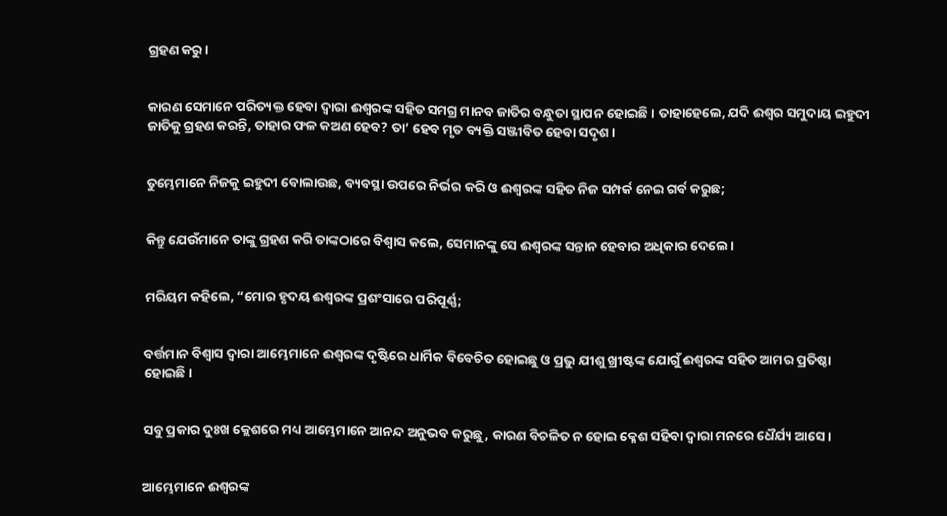ଗ୍ରହଣ କରୁ।


କାରଣ ସେମାନେ ପରିତ୍ୟକ୍ତ ହେବା ଦ୍ୱାରା ଈଶ୍ୱରଙ୍କ ସହିତ ସମଗ୍ର ମାନବ ଜାତିର ବନ୍ଧୁତା ସ୍ଥାପନ ହୋଇଛି। ତାହାହେଲେ, ଯଦି ଈଶ୍ୱର ସମୁଦାୟ ଇହୁଦୀ ଜାତିକୁ ଗ୍ରହଣ କରନ୍ତି, ତାହାର ଫଳ କଅଣ ହେବ? ତା’ ହେବ ମୃତ ବ୍ୟକ୍ତି ସଞ୍ଜୀବିତ ହେବା ସଦୃଶ।


ତୁମ୍ଭେମାନେ ନିଜକୁ ଇହୁଦୀ ବୋଲାଉଛ, ବ୍ୟବସ୍ଥା ଉପରେ ନିର୍ଭର କରି ଓ ଈଶ୍ୱରଙ୍କ ସହିତ ନିଜ ସମ୍ପର୍କ ନେଇ ଗର୍ବ କରୁଛ;


କିନ୍ତୁ ଯେଉଁମାନେ ତାଙ୍କୁ ଗ୍ରହଣ କରି ତାଙ୍କଠାରେ ବିଶ୍ୱାସ କଲେ, ସେମାନଙ୍କୁ ସେ ଈଶ୍ୱରଙ୍କ ସନ୍ତାନ ହେବାର ଅଧିକାର ଦେଲେ।


ମରିୟମ କହିଲେ, “ମୋର ହୃଦୟ ଈଶ୍ୱରଙ୍କ ପ୍ରଶଂସାରେ ପରିପୂର୍ଣ୍ଣ;


ବର୍ତ୍ତମାନ ବିଶ୍ୱାସ ଦ୍ୱାରା ଆମ୍ଭେମାନେ ଈଶ୍ୱରଙ୍କ ଦୃଷ୍ଟିରେ ଧାର୍ମିକ ବିବେଚିତ ହୋଇଛୁ ଓ ପ୍ରଭୁ ଯୀଶୁ ଖ୍ରୀଷ୍ଟଙ୍କ ଯୋଗୁଁ ଈଶ୍ୱରଙ୍କ ସହିତ ଆମର ପ୍ରତିଷ୍ଠା ହୋଇଛି।


ସବୁ ପ୍ରକାର ଦୁଃଖ କ୍ଲେଶରେ ମଧ୍ୟ ଆମ୍ଭେମାନେ ଆନନ୍ଦ ଅନୁଭବ କରୁଛୁ, କାରଣ ବିଚଳିତ ନ ହୋଇ କ୍ଳେଶ ସହିବା ଦ୍ୱାରା ମନରେ ଧୈର୍ଯ୍ୟ ଆସେ।


ଆମ୍ଭେମାନେ ଈଶ୍ୱରଙ୍କ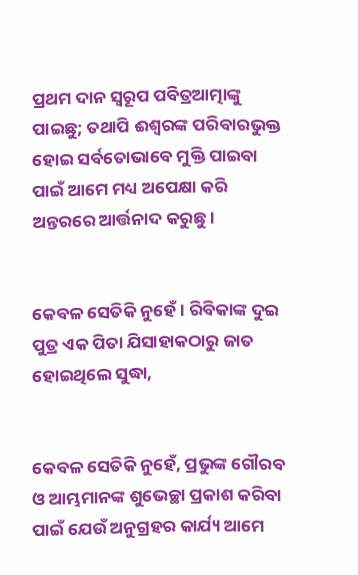ପ୍ରଥମ ଦାନ ସ୍ୱରୂପ ପବିତ୍ରଆତ୍ମାଙ୍କୁ ପାଇଛୁ; ତଥାପି ଈଶ୍ୱରଙ୍କ ପରିବାରଭୁକ୍ତ ହୋଇ ସର୍ବତୋଭାବେ ମୁକ୍ତି ପାଇବା ପାଇଁ ଆମେ ମଧ୍ୟ ଅପେକ୍ଷା କରି ଅନ୍ତରରେ ଆର୍ତ୍ତନାଦ କରୁଛୁ।


କେବଳ ସେତିକି ନୁହେଁ। ରିବିକାଙ୍କ ଦୁଇ ପୁତ୍ର ଏକ ପିତା ଯିସାହାକଠାରୁ ଜାତ ହୋଇଥିଲେ ସୁଦ୍ଧା,


କେବଳ ସେତିକି ନୁହେଁ, ପ୍ରଭୁଙ୍କ ଗୌରବ ଓ ଆମ୍ଭମାନଙ୍କ ଶୁଭେଚ୍ଛା ପ୍ରକାଶ କରିବା ପାଇଁ ଯେଉଁ ଅନୁଗ୍ରହର କାର୍ଯ୍ୟ ଆମେ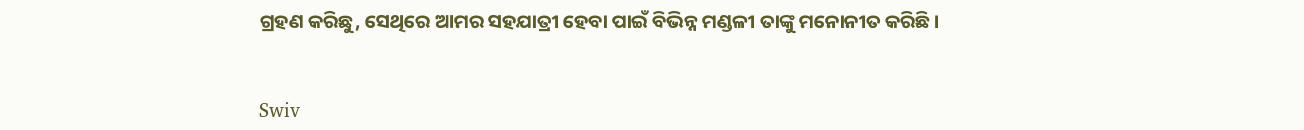ଗ୍ରହଣ କରିଛୁ, ସେଥିରେ ଆମର ସହଯାତ୍ରୀ ହେବା ପାଇଁ ବିଭିନ୍ନ ମଣ୍ଡଳୀ ତାଙ୍କୁ ମନୋନୀତ କରିଛି।


Swiv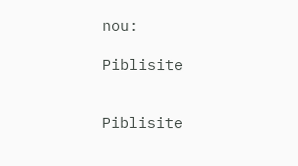nou:

Piblisite


Piblisite